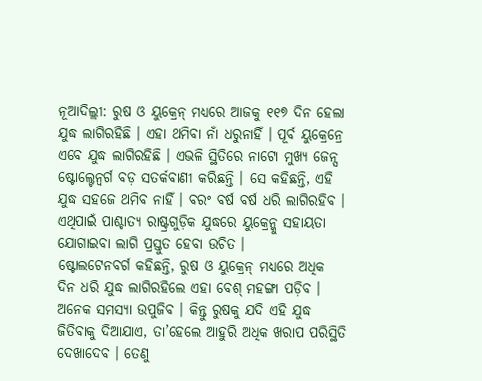ନୂଆଦିଲ୍ଲୀ: ରୁଷ ଓ ୟୁକ୍ରେନ୍ ମଧ୍ୟରେ ଆଜକୁ ୧୧୭ ଦିନ ହେଲା ଯୁଦ୍ଧ ଲାଗିରହିଛି । ଏହା ଥମିବା ନାଁ ଧରୁନାହିଁ । ପୂର୍ବ ୟୁକ୍ରେନ୍ରେ ଏବେ ଯୁଦ୍ଧ ଲାଗିରହିଛି । ଏଭଳି ସ୍ଥିତିରେ ନାଟୋ ମୁଖ୍ୟ ଜେନ୍ସ ଷ୍ଟୋଲ୍ଟେନ୍ବର୍ଗ ବଡ଼ ସତର୍କବାଣୀ କରିଛନ୍ତି । ସେ କହିଛନ୍ତି, ଏହି ଯୁଦ୍ଧ ସହଜେ ଥମିବ ନାହିଁ । ବରଂ ବର୍ଷ ବର୍ଷ ଧରି ଲାଗିରହିବ । ଏଥିପାଇଁ ପାଶ୍ଚାତ୍ୟ ରାଷ୍ଟ୍ରଗୁଡ଼ିକ ଯୁଦ୍ଧରେ ୟୁକ୍ରେନ୍କୁ ସହାୟତା ଯୋଗାଇବା ଲାଗି ପ୍ରସ୍ତୁତ ହେବା ଉଚିତ ।
ଷ୍ଟୋଲଟେନବର୍ଗ କହିଛନ୍ତି, ରୁଷ ଓ ୟୁକ୍ରେନ୍ ମଧ୍ୟରେ ଅଧିକ ଦିନ ଧରି ଯୁଦ୍ଧ ଲାଗିରହିଲେ ଏହା ବେଶ୍ ମହଙ୍ଗା ପଡ଼ିବ । ଅନେକ ସମସ୍ୟା ଉପୁଜିବ । କିନ୍ତୁ ରୁଷକୁ ଯଦି ଏହି ଯୁଦ୍ଧ ଜିତିବାକୁ ଦିଆଯାଏ, ତା’ହେଲେ ଆହୁରି ଅଧିକ ଖରାପ ପରିସ୍ଥିତି ଦେଖାଦେବ । ତେଣୁ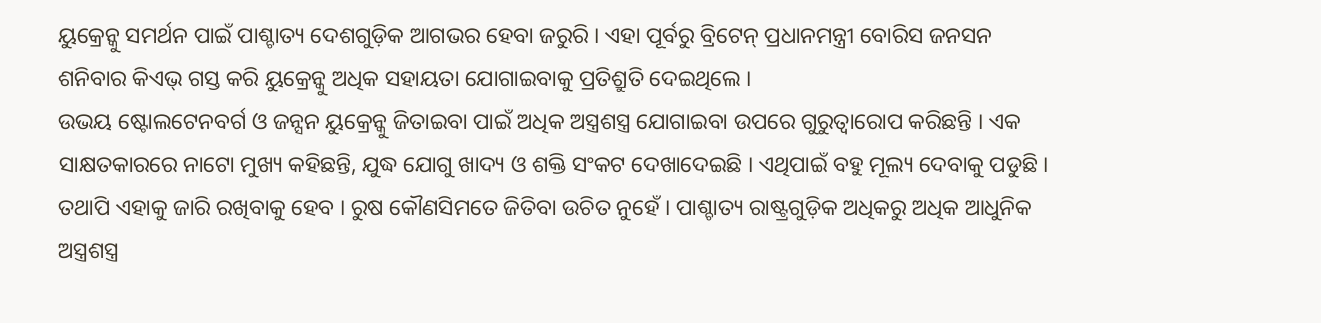ୟୁକ୍ରେନ୍କୁ ସମର୍ଥନ ପାଇଁ ପାଶ୍ଚାତ୍ୟ ଦେଶଗୁଡ଼ିକ ଆଗଭର ହେବା ଜରୁରି । ଏହା ପୂର୍ବରୁ ବ୍ରିଟେନ୍ ପ୍ରଧାନମନ୍ତ୍ରୀ ବୋରିସ ଜନସନ ଶନିବାର କିଏଭ୍ ଗସ୍ତ କରି ୟୁକ୍ରେନ୍କୁ ଅଧିକ ସହାୟତା ଯୋଗାଇବାକୁ ପ୍ରତିଶ୍ରୁତି ଦେଇଥିଲେ ।
ଉଭୟ ଷ୍ଟୋଲଟେନବର୍ଗ ଓ ଜନ୍ସନ ୟୁକ୍ରେନ୍କୁ ଜିତାଇବା ପାଇଁ ଅଧିକ ଅସ୍ତ୍ରଶସ୍ତ୍ର ଯୋଗାଇବା ଉପରେ ଗୁରୁତ୍ୱାରୋପ କରିଛନ୍ତି । ଏକ ସାକ୍ଷତକାରରେ ନାଟୋ ମୁଖ୍ୟ କହିଛନ୍ତି, ଯୁଦ୍ଧ ଯୋଗୁ ଖାଦ୍ୟ ଓ ଶକ୍ତି ସଂକଟ ଦେଖାଦେଇଛି । ଏଥିପାଇଁ ବହୁ ମୂଲ୍ୟ ଦେବାକୁ ପଡୁଛି । ତଥାପି ଏହାକୁ ଜାରି ରଖିବାକୁ ହେବ । ରୁଷ କୌଣସିମତେ ଜିତିବା ଉଚିତ ନୁହେଁ । ପାଶ୍ଚାତ୍ୟ ରାଷ୍ଟ୍ରଗୁଡ଼ିକ ଅଧିକରୁ ଅଧିକ ଆଧୁନିକ ଅସ୍ତ୍ରଶସ୍ତ୍ର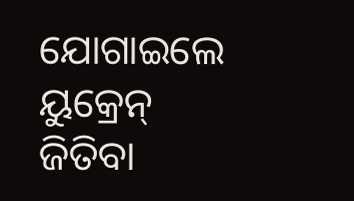ଯୋଗାଇଲେ ୟୁକ୍ରେନ୍ ଜିତିବା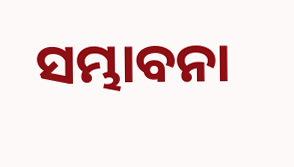ସମ୍ଭାବନା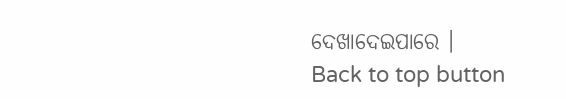ଦେଖାଦେଇପାରେ ।
Back to top button